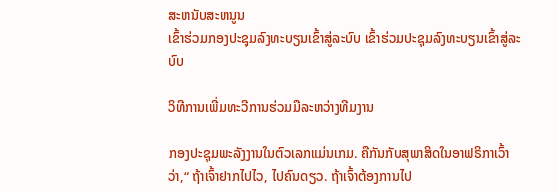ສະຫນັບສະຫນູນ
ເຂົ້າຮ່ວມກອງປະຊຸມລົງທະບຽນເຂົ້າສູ່ລະບົບ ເຂົ້າຮ່ວມປະຊຸມລົງທະບຽນເຂົ້າສູ່ລະບົບ

ວິທີການເພີ່ມທະວີການຮ່ວມມືລະຫວ່າງທີມງານ

ກອງປະຊຸມພະລັງງານໃນຕົວເລກແມ່ນເກມ. ຄືກັນກັບສຸພາສິດໃນອາຟຣິກາເວົ້າວ່າ,“ ຖ້າເຈົ້າຢາກໄປໄວ, ໄປຄົນດຽວ. ຖ້າເຈົ້າຕ້ອງການໄປ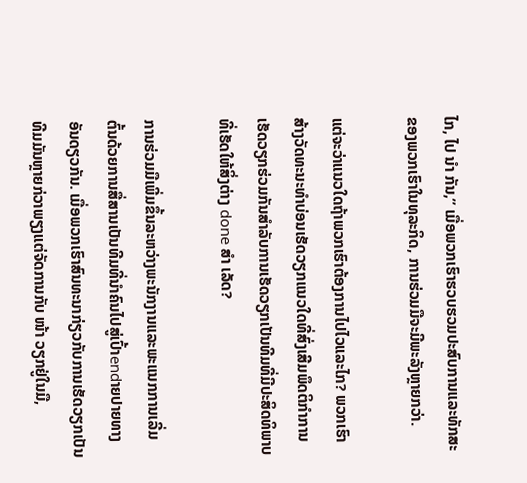ໄກ, ໄປ ນຳ ກັນ,” ເມື່ອພວກເຮົາຮວບຮວມປະສົບການແລະທັກສະຂອງພວກເຮົາໃນທຸລະກິດ, ການຮ່ວມມືຈະມີພະລັງຫຼາຍກວ່າ.

ແຕ່ຈະວ່າແນວໃດຖ້າພວກເຮົາຕ້ອງການໄປໄວແລະໄກ? ພວກເຮົາສ້າງວັດທະນະທໍາບ່ອນເຮັດວຽກແນວໃດທີ່ສົ່ງເສີມພຶດຕິກໍາການເຮັດວຽກຮ່ວມກັນສໍາລັບການເຮັດວຽກເປັນທີມທີ່ມີປະສິດທິພາບທີ່ເຮັດໃຫ້ສິ່ງຕ່າງ done ສຳ ເລັດ?

ການຮ່ວມມືເພີ່ມຂຶ້ນລະຫວ່າງພະນັກງານແລະພະແນກການເລີ່ມຕົ້ນດ້ວຍການສື່ສານເປັນທີມທີ່ນໍາຄົນໄປສູ່ເປົ້າendາຍປາຍທາງອັນດຽວກັນ. ເມື່ອພວກເຮົາສົນທະນາກ່ຽວກັບການເຮັດວຽກເປັນທີມມັນຫຼາຍກ່ວາພຽງແຕ່ຈັດການກັບ ໜ້າ ວຽກຢູ່ໃນມື,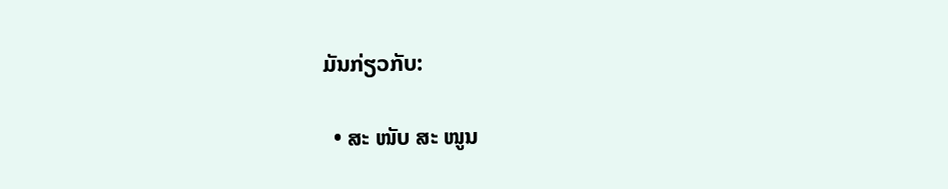ມັນກ່ຽວກັບ:

  • ສະ ໜັບ ສະ ໜູນ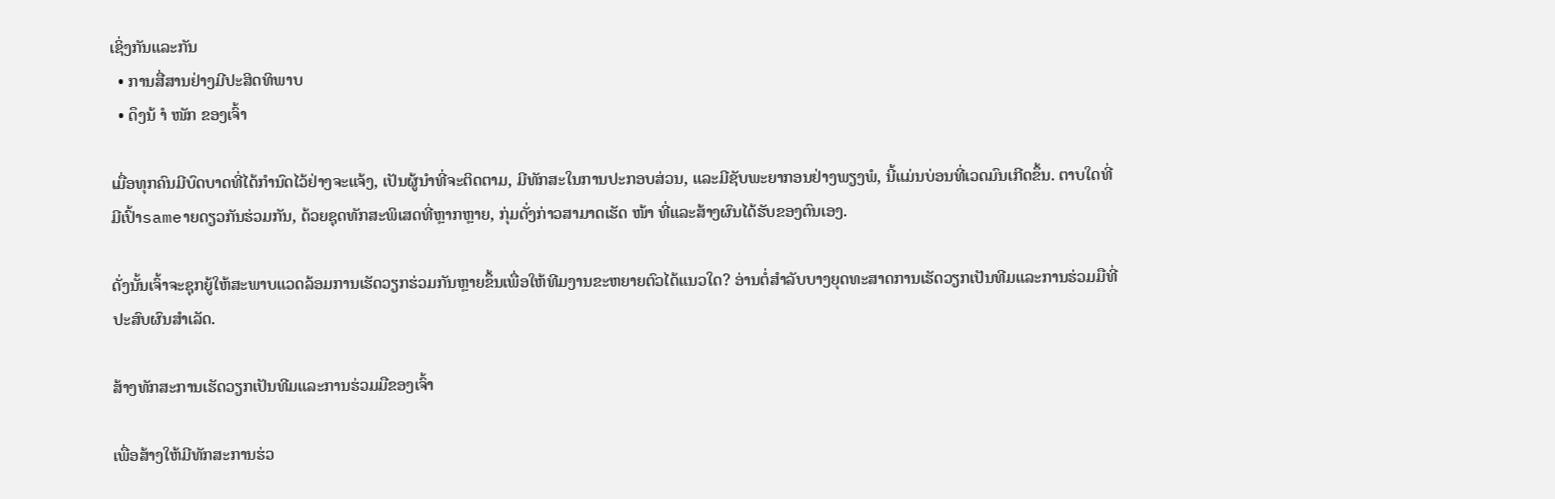ເຊິ່ງກັນແລະກັນ
  • ການສື່ສານຢ່າງມີປະສິດທິພາບ
  • ດຶງນ້ ຳ ໜັກ ຂອງເຈົ້າ

ເມື່ອທຸກຄົນມີບົດບາດທີ່ໄດ້ກໍານົດໄວ້ຢ່າງຈະແຈ້ງ, ເປັນຜູ້ນໍາທີ່ຈະຕິດຕາມ, ມີທັກສະໃນການປະກອບສ່ວນ, ແລະມີຊັບພະຍາກອນຢ່າງພຽງພໍ, ນີ້ແມ່ນບ່ອນທີ່ເວດມົນເກີດຂຶ້ນ. ຕາບໃດທີ່ມີເປົ້າsameາຍດຽວກັນຮ່ວມກັນ, ດ້ວຍຊຸດທັກສະພິເສດທີ່ຫຼາກຫຼາຍ, ກຸ່ມດັ່ງກ່າວສາມາດເຮັດ ໜ້າ ທີ່ແລະສ້າງຜົນໄດ້ຮັບຂອງຕົນເອງ.

ດັ່ງນັ້ນເຈົ້າຈະຊຸກຍູ້ໃຫ້ສະພາບແວດລ້ອມການເຮັດວຽກຮ່ວມກັນຫຼາຍຂຶ້ນເພື່ອໃຫ້ທີມງານຂະຫຍາຍຕົວໄດ້ແນວໃດ? ອ່ານຕໍ່ສໍາລັບບາງຍຸດທະສາດການເຮັດວຽກເປັນທີມແລະການຮ່ວມມືທີ່ປະສົບຜົນສໍາເລັດ.

ສ້າງທັກສະການເຮັດວຽກເປັນທີມແລະການຮ່ວມມືຂອງເຈົ້າ

ເພື່ອສ້າງໃຫ້ມີທັກສະການຮ່ວ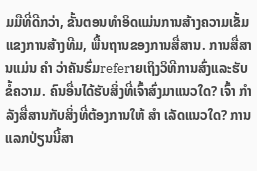ມມືທີ່ດີກວ່າ, ຂັ້ນຕອນທໍາອິດແມ່ນການສ້າງຄວາມເຂັ້ມແຂງການສ້າງທີມ, ພື້ນຖານຂອງການສື່ສານ. ການສື່ສານແມ່ນ ຄຳ ວ່າຄັນຮົ່ມreferາຍເຖິງວິທີການສົ່ງແລະຮັບຂໍ້ຄວາມ. ຄົນອື່ນໄດ້ຮັບສິ່ງທີ່ເຈົ້າສົ່ງມາແນວໃດ? ເຈົ້າ ກຳ ລັງສື່ສານກັບສິ່ງທີ່ຕ້ອງການໃຫ້ ສຳ ເລັດແນວໃດ? ການແລກປ່ຽນນີ້ສາ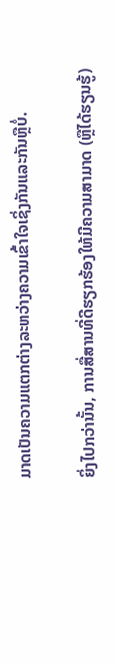ມາດເປັນຄວາມແຕກຕ່າງລະຫວ່າງຄວາມເຂົ້າໃຈເຊິ່ງກັນແລະກັນຫຼືບໍ່.

ຍິ່ງໄປກວ່ານັ້ນ, ການສື່ສານທີ່ດີຮຽກຮ້ອງໃຫ້ມີຄວາມສາມາດ (ຫຼືໄດ້ຮຽນຮູ້)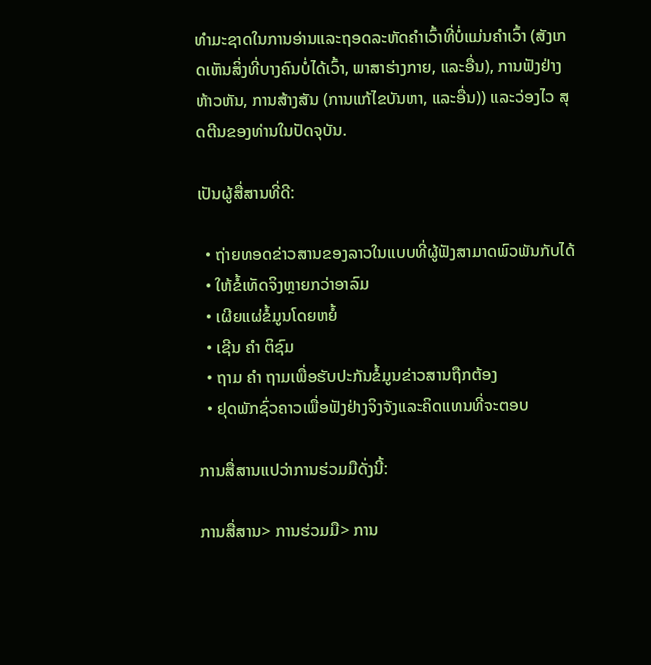ທໍາມະຊາດໃນການອ່ານແລະຖອດລະຫັດຄໍາເວົ້າທີ່ບໍ່ແມ່ນຄໍາເວົ້າ (ສັງເກດເຫັນສິ່ງທີ່ບາງຄົນບໍ່ໄດ້ເວົ້າ, ພາສາຮ່າງກາຍ, ແລະອື່ນ), ການຟັງຢ່າງຫ້າວຫັນ, ການສ້າງສັນ (ການແກ້ໄຂບັນຫາ, ແລະອື່ນ)) ແລະວ່ອງໄວ ສຸດຕີນຂອງທ່ານໃນປັດຈຸບັນ.

ເປັນຜູ້ສື່ສານທີ່ດີ:

  • ຖ່າຍທອດຂ່າວສານຂອງລາວໃນແບບທີ່ຜູ້ຟັງສາມາດພົວພັນກັບໄດ້
  • ໃຫ້ຂໍ້ເທັດຈິງຫຼາຍກວ່າອາລົມ
  • ເຜີຍແຜ່ຂໍ້ມູນໂດຍຫຍໍ້
  • ເຊີນ ຄຳ ຕິຊົມ
  • ຖາມ ຄຳ ຖາມເພື່ອຮັບປະກັນຂໍ້ມູນຂ່າວສານຖືກຕ້ອງ
  • ຢຸດພັກຊົ່ວຄາວເພື່ອຟັງຢ່າງຈິງຈັງແລະຄິດແທນທີ່ຈະຕອບ

ການສື່ສານແປວ່າການຮ່ວມມືດັ່ງນີ້:

ການສື່ສານ> ການຮ່ວມມື> ການ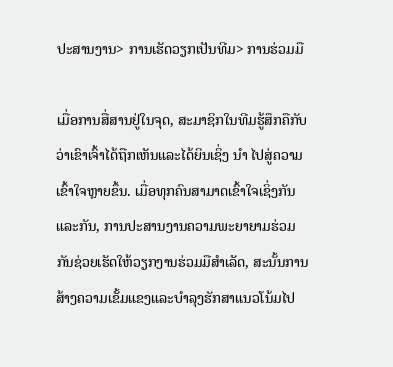ປະສານງານ> ການເຮັດວຽກເປັນທີມ> ການຮ່ວມມື

ເມື່ອການສື່ສານຢູ່ໃນຈຸດ, ສະມາຊິກໃນທີມຮູ້ສຶກຄືກັບວ່າເຂົາເຈົ້າໄດ້ຖືກເຫັນແລະໄດ້ຍິນເຊິ່ງ ນຳ ໄປສູ່ຄວາມເຂົ້າໃຈຫຼາຍຂຶ້ນ. ເມື່ອທຸກຄົນສາມາດເຂົ້າໃຈເຊິ່ງກັນແລະກັນ, ການປະສານງານຄວາມພະຍາຍາມຮ່ວມກັນຊ່ວຍເຮັດໃຫ້ວຽກງານຮ່ວມມືສໍາເລັດ, ສະນັ້ນການສ້າງຄວາມເຂັ້ມແຂງແລະບໍາລຸງຮັກສາແນວໂນ້ມໄປ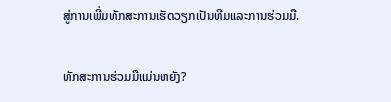ສູ່ການເພີ່ມທັກສະການເຮັດວຽກເປັນທີມແລະການຮ່ວມມື.

ທັກສະການຮ່ວມມືແມ່ນຫຍັງ?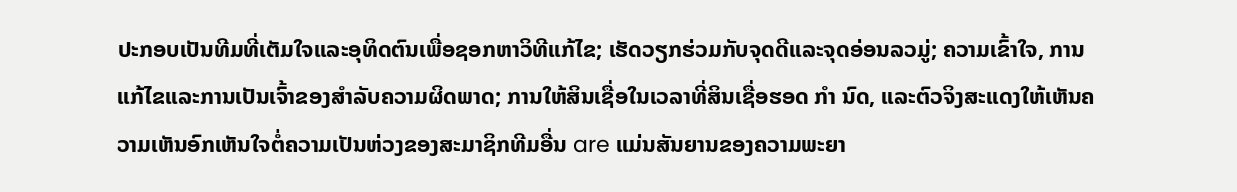ປະກອບເປັນທີມທີ່ເຕັມໃຈແລະອຸທິດຕົນເພື່ອຊອກຫາວິທີແກ້ໄຂ; ເຮັດວຽກຮ່ວມກັບຈຸດດີແລະຈຸດອ່ອນລວມູ່; ຄວາມເຂົ້າໃຈ, ການແກ້ໄຂແລະການເປັນເຈົ້າຂອງສໍາລັບຄວາມຜິດພາດ; ການໃຫ້ສິນເຊື່ອໃນເວລາທີ່ສິນເຊື່ອຮອດ ກຳ ນົດ, ແລະຕົວຈິງສະແດງໃຫ້ເຫັນຄວາມເຫັນອົກເຫັນໃຈຕໍ່ຄວາມເປັນຫ່ວງຂອງສະມາຊິກທີມອື່ນ are ແມ່ນສັນຍານຂອງຄວາມພະຍາ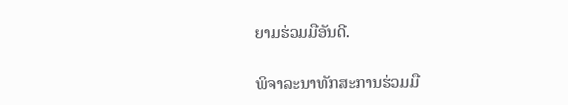ຍາມຮ່ວມມືອັນດີ.

ພິຈາລະນາທັກສະການຮ່ວມມື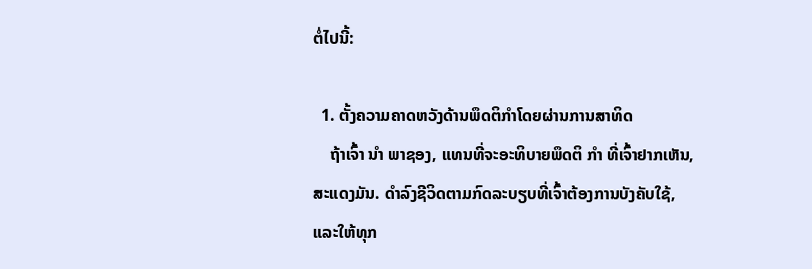ຕໍ່ໄປນີ້:

  1. ຕັ້ງຄວາມຄາດຫວັງດ້ານພຶດຕິກໍາໂດຍຜ່ານການສາທິດ
    ຖ້າເຈົ້າ ນຳ ພາຊອງ, ແທນທີ່ຈະອະທິບາຍພຶດຕິ ກຳ ທີ່ເຈົ້າຢາກເຫັນ, ສະແດງມັນ. ດໍາລົງຊີວິດຕາມກົດລະບຽບທີ່ເຈົ້າຕ້ອງການບັງຄັບໃຊ້, ແລະໃຫ້ທຸກ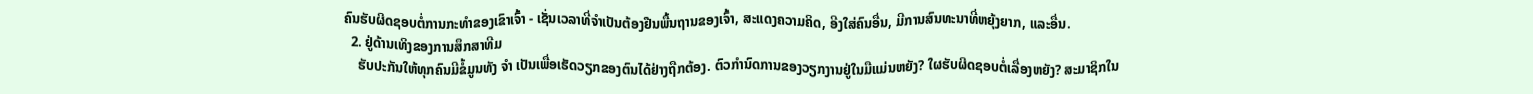ຄົນຮັບຜິດຊອບຕໍ່ການກະທໍາຂອງເຂົາເຈົ້າ - ເຊັ່ນເວລາທີ່ຈໍາເປັນຕ້ອງຢືນພື້ນຖານຂອງເຈົ້າ, ສະແດງຄວາມຄິດ, ອີງໃສ່ຄົນອື່ນ, ມີການສົນທະນາທີ່ຫຍຸ້ງຍາກ, ແລະອື່ນ.
  2. ຢູ່ດ້ານເທິງຂອງການສຶກສາທີມ
    ຮັບປະກັນໃຫ້ທຸກຄົນມີຂໍ້ມູນທັງ ຈຳ ເປັນເພື່ອເຮັດວຽກຂອງຕົນໄດ້ຢ່າງຖືກຕ້ອງ. ຕົວກໍານົດການຂອງວຽກງານຢູ່ໃນມືແມ່ນຫຍັງ? ໃຜຮັບຜິດຊອບຕໍ່ເລື່ອງຫຍັງ? ສະມາຊິກໃນ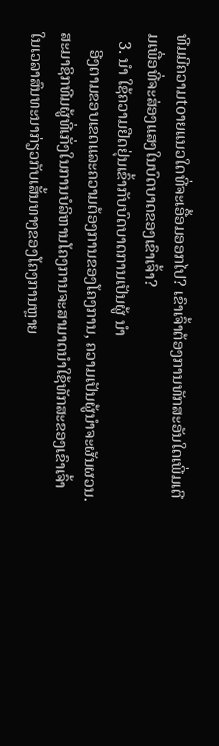ທີມມີຄວາມtoາຍແນວໃດທີ່ຈະເອື້ອມອອກໄປ? ເຂົາເຈົ້າຕ້ອງການທັກສະອັນໃດເພີ່ມເຕີມເພື່ອທີ່ຈະສ່ອງແສງໃນບົດບາດຂອງເຂົາເຈົ້າ?
  3. ນຳ ໃຊ້ຄວາມຢືດຢຸ່ນເຂົ້າກັບບົດບາດການເປັນຜູ້ ນຳ
    ອີງຕາມຂອບເຂດແລະຄວາມຕ້ອງການຂອງໂຄງການ, ຄວາມເປັນຜູ້ນໍາຈະຜັນຜວນ. ສະມາຊິກທີມຜູ້ທີ່ເກັ່ງໃນການບໍລິຫານໂຄງການຈະສາມາດນໍາໃຊ້ທັກສະຂອງເຂົາເຈົ້າໃນເວລາສົນທະນາກ່ຽວກັບເສັ້ນທາງຂອງໂຄງການຫຼາຍ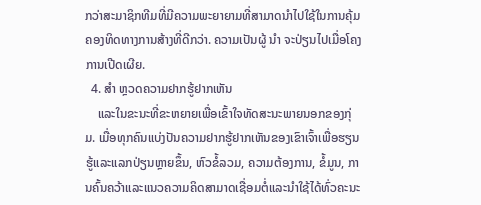ກວ່າສະມາຊິກທີມທີ່ມີຄວາມພະຍາຍາມທີ່ສາມາດນໍາໄປໃຊ້ໃນການຄຸ້ມຄອງທິດທາງການສ້າງທີ່ດີກວ່າ. ຄວາມເປັນຜູ້ ນຳ ຈະປ່ຽນໄປເມື່ອໂຄງການເປີດເຜີຍ.
  4. ສຳ ຫຼວດຄວາມຢາກຮູ້ຢາກເຫັນ
    ແລະໃນຂະນະທີ່ຂະຫຍາຍເພື່ອເຂົ້າໃຈທັດສະນະພາຍນອກຂອງກຸ່ມ. ເມື່ອທຸກຄົນແບ່ງປັນຄວາມຢາກຮູ້ຢາກເຫັນຂອງເຂົາເຈົ້າເພື່ອຮຽນຮູ້ແລະແລກປ່ຽນຫຼາຍຂຶ້ນ, ຫົວຂໍ້ລວມ, ຄວາມຕ້ອງການ, ຂໍ້ມູນ, ການຄົ້ນຄວ້າແລະແນວຄວາມຄິດສາມາດເຊື່ອມຕໍ່ແລະນໍາໃຊ້ໄດ້ທົ່ວຄະນະ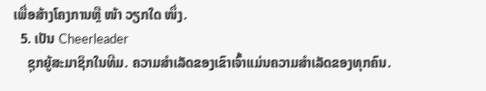ເພື່ອສ້າງໂຄງການຫຼື ໜ້າ ວຽກໃດ ໜຶ່ງ.
  5. ເປັນ Cheerleader
    ຊຸກຍູ້ສະມາຊິກໃນທີມ. ຄວາມສໍາເລັດຂອງເຂົາເຈົ້າແມ່ນຄວາມສໍາເລັດຂອງທຸກຄົນ.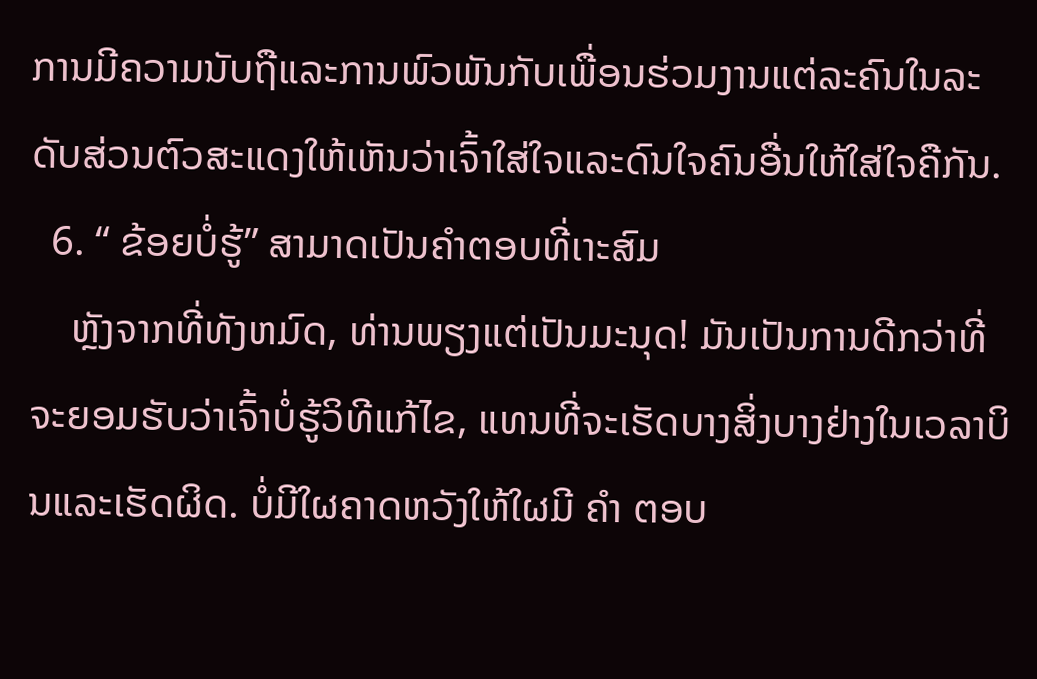ການມີຄວາມນັບຖືແລະການພົວພັນກັບເພື່ອນຮ່ວມງານແຕ່ລະຄົນໃນລະດັບສ່ວນຕົວສະແດງໃຫ້ເຫັນວ່າເຈົ້າໃສ່ໃຈແລະດົນໃຈຄົນອື່ນໃຫ້ໃສ່ໃຈຄືກັນ.
  6. “ ຂ້ອຍບໍ່ຮູ້” ສາມາດເປັນຄໍາຕອບທີ່ເາະສົມ
    ຫຼັງຈາກທີ່ທັງຫມົດ, ທ່ານພຽງແຕ່ເປັນມະນຸດ! ມັນເປັນການດີກວ່າທີ່ຈະຍອມຮັບວ່າເຈົ້າບໍ່ຮູ້ວິທີແກ້ໄຂ, ແທນທີ່ຈະເຮັດບາງສິ່ງບາງຢ່າງໃນເວລາບິນແລະເຮັດຜິດ. ບໍ່ມີໃຜຄາດຫວັງໃຫ້ໃຜມີ ຄຳ ຕອບ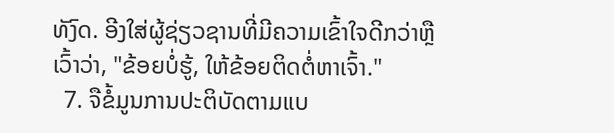ທັງົດ. ອີງໃສ່ຜູ້ຊ່ຽວຊານທີ່ມີຄວາມເຂົ້າໃຈດີກວ່າຫຼືເວົ້າວ່າ, "ຂ້ອຍບໍ່ຮູ້, ໃຫ້ຂ້ອຍຕິດຕໍ່ຫາເຈົ້າ."
  7. ຈືຂໍ້ມູນການປະຕິບັດຕາມແບ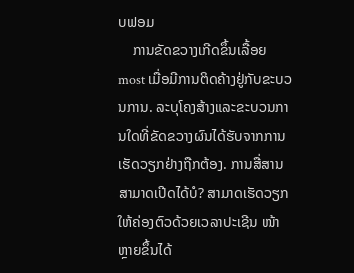ບຟອມ
    ການຂັດຂວາງເກີດຂຶ້ນເລື້ອຍ most ເມື່ອມີການຕິດຄ້າງຢູ່ກັບຂະບວນການ. ລະບຸໂຄງສ້າງແລະຂະບວນການໃດທີ່ຂັດຂວາງຜົນໄດ້ຮັບຈາກການເຮັດວຽກຢ່າງຖືກຕ້ອງ. ການສື່ສານສາມາດເປີດໄດ້ບໍ? ສາມາດເຮັດວຽກໃຫ້ຄ່ອງຕົວດ້ວຍເວລາປະເຊີນ ໜ້າ ຫຼາຍຂຶ້ນໄດ້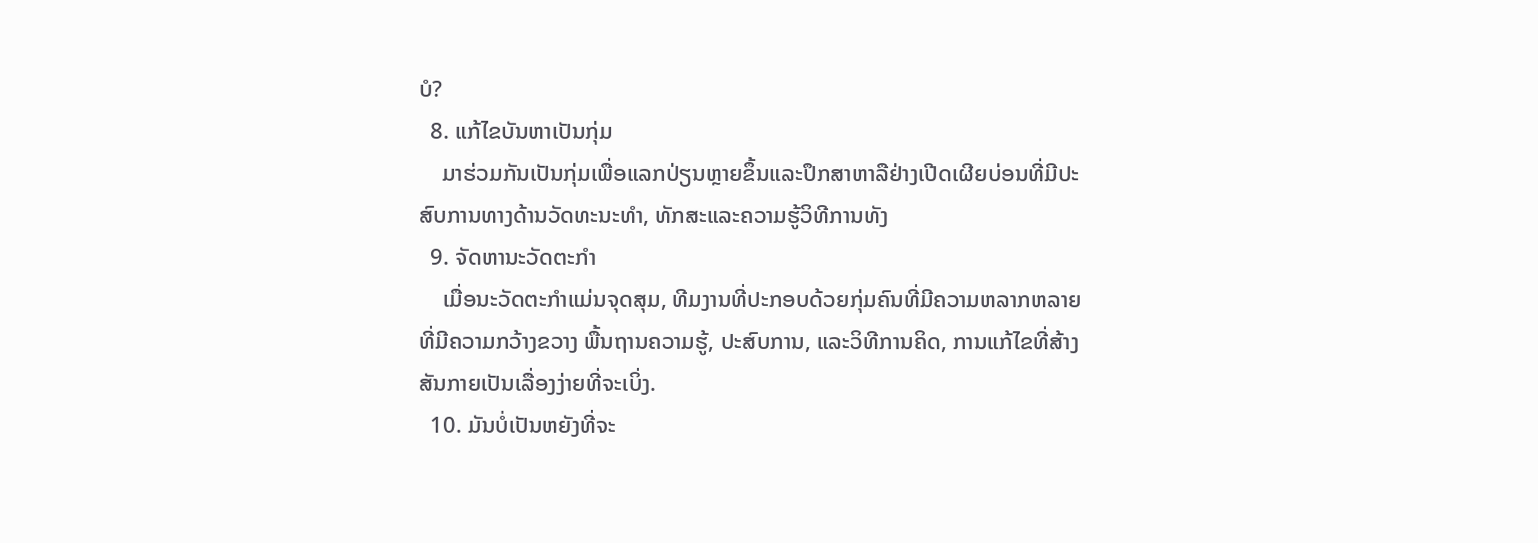ບໍ?
  8. ແກ້ໄຂບັນຫາເປັນກຸ່ມ
    ມາຮ່ວມກັນເປັນກຸ່ມເພື່ອແລກປ່ຽນຫຼາຍຂຶ້ນແລະປຶກສາຫາລືຢ່າງເປີດເຜີຍບ່ອນທີ່ມີປະສົບການທາງດ້ານວັດທະນະທໍາ, ທັກສະແລະຄວາມຮູ້ວິທີການທັງ
  9. ຈັດຫານະວັດຕະກໍາ
    ເມື່ອນະວັດຕະກໍາແມ່ນຈຸດສຸມ, ທີມງານທີ່ປະກອບດ້ວຍກຸ່ມຄົນທີ່ມີຄວາມຫລາກຫລາຍທີ່ມີຄວາມກວ້າງຂວາງ ພື້ນຖານຄວາມຮູ້, ປະສົບການ, ແລະວິທີການຄິດ, ການແກ້ໄຂທີ່ສ້າງສັນກາຍເປັນເລື່ອງງ່າຍທີ່ຈະເບິ່ງ.
  10. ມັນບໍ່ເປັນຫຍັງທີ່ຈະ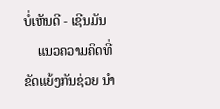ບໍ່ເຫັນດີ - ເຊີນມັນ
    ແນວຄວາມຄິດທີ່ຂັດແຍ້ງກັນຊ່ວຍ ນຳ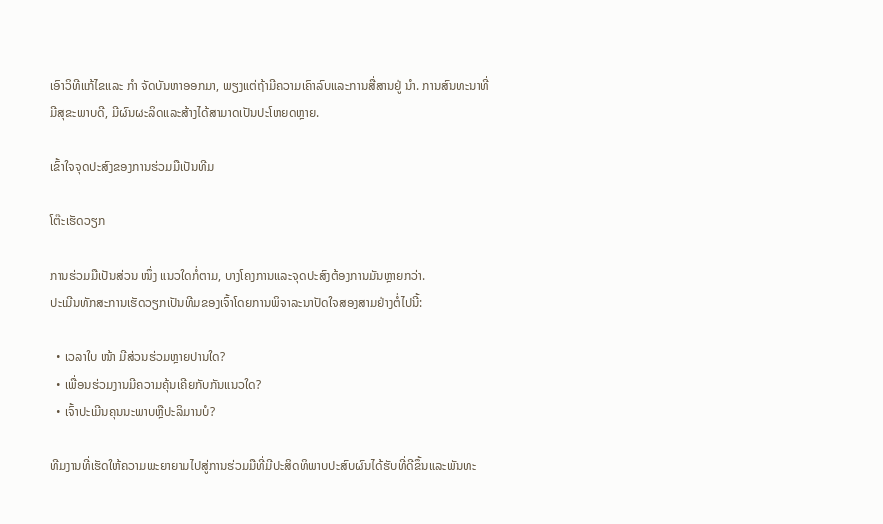ເອົາວິທີແກ້ໄຂແລະ ກຳ ຈັດບັນຫາອອກມາ, ພຽງແຕ່ຖ້າມີຄວາມເຄົາລົບແລະການສື່ສານຢູ່ ນຳ. ການສົນທະນາທີ່ມີສຸຂະພາບດີ, ມີຜົນຜະລິດແລະສ້າງໄດ້ສາມາດເປັນປະໂຫຍດຫຼາຍ.

ເຂົ້າໃຈຈຸດປະສົງຂອງການຮ່ວມມືເປັນທີມ

ໂຕ໊ະເຮັດວຽກ

ການຮ່ວມມືເປັນສ່ວນ ໜຶ່ງ ແນວໃດກໍ່ຕາມ, ບາງໂຄງການແລະຈຸດປະສົງຕ້ອງການມັນຫຼາຍກວ່າ.
ປະເມີນທັກສະການເຮັດວຽກເປັນທີມຂອງເຈົ້າໂດຍການພິຈາລະນາປັດໃຈສອງສາມຢ່າງຕໍ່ໄປນີ້:

  • ເວລາໃບ ໜ້າ ມີສ່ວນຮ່ວມຫຼາຍປານໃດ?
  • ເພື່ອນຮ່ວມງານມີຄວາມຄຸ້ນເຄີຍກັບກັນແນວໃດ?
  • ເຈົ້າປະເມີນຄຸນນະພາບຫຼືປະລິມານບໍ?

ທີມງານທີ່ເຮັດໃຫ້ຄວາມພະຍາຍາມໄປສູ່ການຮ່ວມມືທີ່ມີປະສິດທິພາບປະສົບຜົນໄດ້ຮັບທີ່ດີຂຶ້ນແລະພັນທະ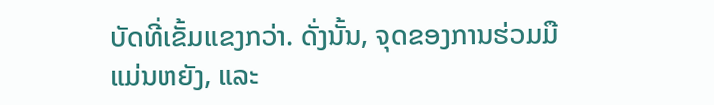ບັດທີ່ເຂັ້ມແຂງກວ່າ. ດັ່ງນັ້ນ, ຈຸດຂອງການຮ່ວມມືແມ່ນຫຍັງ, ແລະ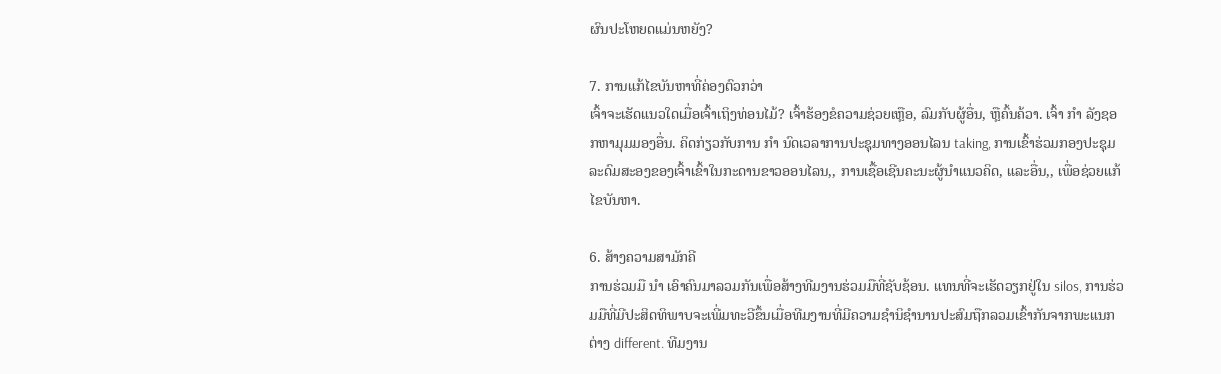ຜົນປະໂຫຍດແມ່ນຫຍັງ?

7. ການແກ້ໄຂບັນຫາທີ່ຄ່ອງຕົວກວ່າ
ເຈົ້າຈະເຮັດແນວໃດເມື່ອເຈົ້າເຖິງທ່ອນໄມ້? ເຈົ້າຮ້ອງຂໍຄວາມຊ່ວຍເຫຼືອ, ລົມກັບຜູ້ອື່ນ, ຫຼືຄົ້ນຄ້ວາ. ເຈົ້າ ກຳ ລັງຊອກຫາມຸມມອງອື່ນ. ຄິດກ່ຽວກັບການ ກຳ ນົດເວລາການປະຊຸມທາງອອນໄລນ taking, ການເຂົ້າຮ່ວມກອງປະຊຸມລະດົມສະອງຂອງເຈົ້າເຂົ້າໃນກະດານຂາວອອນໄລນ,, ການເຊື້ອເຊີນຄະນະຜູ້ນໍາແນວຄິດ, ແລະອື່ນ,, ເພື່ອຊ່ວຍແກ້ໄຂບັນຫາ.

6. ສ້າງຄວາມສາມັກຄີ
ການຮ່ວມມື ນຳ ເອົາຄົນມາລວມກັນເພື່ອສ້າງທີມງານຮ່ວມມືທີ່ຊັບຊ້ອນ. ແທນທີ່ຈະເຮັດວຽກຢູ່ໃນ silos, ການຮ່ວມມືທີ່ມີປະສິດທິພາບຈະເພີ່ມທະວີຂຶ້ນເມື່ອທີມງານທີ່ມີຄວາມຊໍານິຊໍານານປະສົມຖືກລວມເຂົ້າກັນຈາກພະແນກຕ່າງ different. ທີມງານ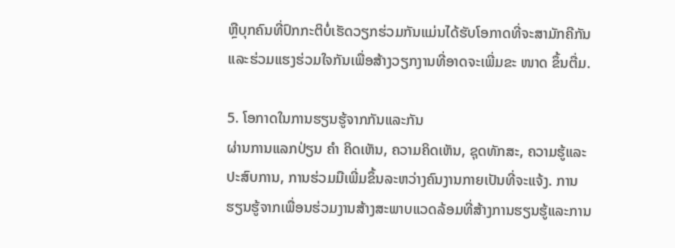ຫຼືບຸກຄົນທີ່ປົກກະຕິບໍ່ເຮັດວຽກຮ່ວມກັນແມ່ນໄດ້ຮັບໂອກາດທີ່ຈະສາມັກຄີກັນແລະຮ່ວມແຮງຮ່ວມໃຈກັນເພື່ອສ້າງວຽກງານທີ່ອາດຈະເພີ່ມຂະ ໜາດ ຂຶ້ນຕື່ມ.

5. ໂອກາດໃນການຮຽນຮູ້ຈາກກັນແລະກັນ
ຜ່ານການແລກປ່ຽນ ຄຳ ຄິດເຫັນ, ຄວາມຄິດເຫັນ, ຊຸດທັກສະ, ຄວາມຮູ້ແລະປະສົບການ, ການຮ່ວມມືເພີ່ມຂຶ້ນລະຫວ່າງຄົນງານກາຍເປັນທີ່ຈະແຈ້ງ. ການຮຽນຮູ້ຈາກເພື່ອນຮ່ວມງານສ້າງສະພາບແວດລ້ອມທີ່ສ້າງການຮຽນຮູ້ແລະການ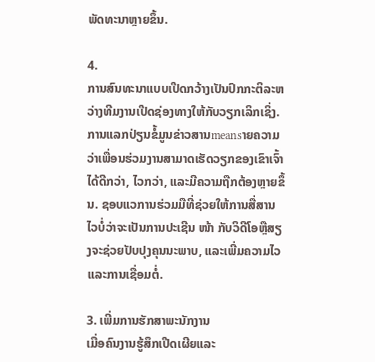ພັດທະນາຫຼາຍຂຶ້ນ.

4.
ການສົນທະນາແບບເປີດກວ້າງເປັນປົກກະຕິລະຫວ່າງທີມງານເປີດຊ່ອງທາງໃຫ້ກັບວຽກເລິກເຊິ່ງ. ການແລກປ່ຽນຂໍ້ມູນຂ່າວສານmeansາຍຄວາມວ່າເພື່ອນຮ່ວມງານສາມາດເຮັດວຽກຂອງເຂົາເຈົ້າໄດ້ດີກວ່າ, ໄວກວ່າ, ແລະມີຄວາມຖືກຕ້ອງຫຼາຍຂຶ້ນ. ຊອບແວການຮ່ວມມືທີ່ຊ່ວຍໃຫ້ການສື່ສານໄວບໍ່ວ່າຈະເປັນການປະເຊີນ ໜ້າ ກັບວິດີໂອຫຼືສຽງຈະຊ່ວຍປັບປຸງຄຸນນະພາບ, ແລະເພີ່ມຄວາມໄວແລະການເຊື່ອມຕໍ່.

3. ເພີ່ມການຮັກສາພະນັກງານ
ເມື່ອຄົນງານຮູ້ສຶກເປີດເຜີຍແລະ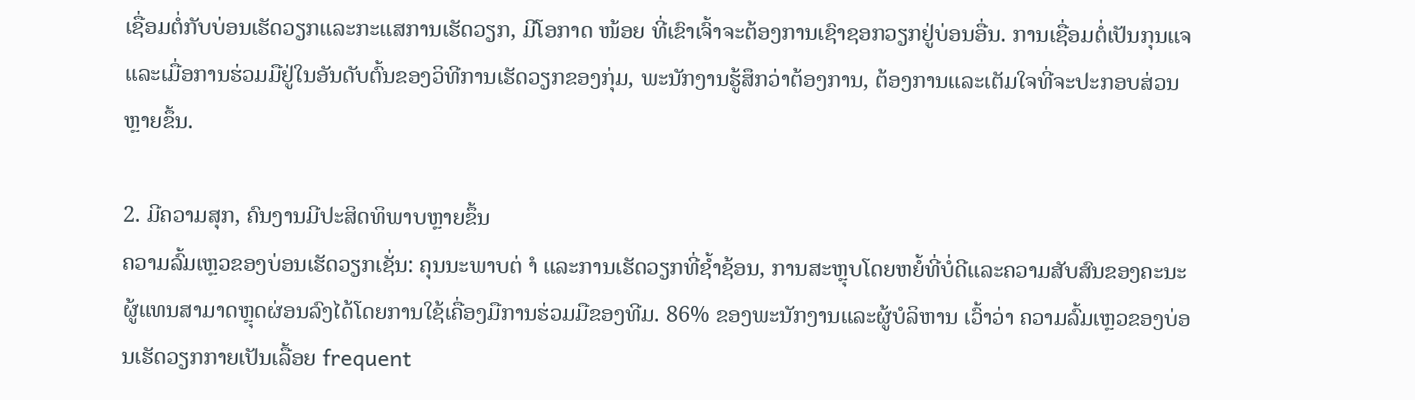ເຊື່ອມຕໍ່ກັບບ່ອນເຮັດວຽກແລະກະແສການເຮັດວຽກ, ມີໂອກາດ ໜ້ອຍ ທີ່ເຂົາເຈົ້າຈະຕ້ອງການເຊົາຊອກວຽກຢູ່ບ່ອນອື່ນ. ການເຊື່ອມຕໍ່ເປັນກຸນແຈແລະເມື່ອການຮ່ວມມືຢູ່ໃນອັນດັບຕົ້ນຂອງວິທີການເຮັດວຽກຂອງກຸ່ມ, ພະນັກງານຮູ້ສຶກວ່າຕ້ອງການ, ຕ້ອງການແລະເຕັມໃຈທີ່ຈະປະກອບສ່ວນຫຼາຍຂຶ້ນ.

2. ມີຄວາມສຸກ, ຄົນງານມີປະສິດທິພາບຫຼາຍຂຶ້ນ
ຄວາມລົ້ມເຫຼວຂອງບ່ອນເຮັດວຽກເຊັ່ນ: ຄຸນນະພາບຕ່ ຳ ແລະການເຮັດວຽກທີ່ຊໍ້າຊ້ອນ, ການສະຫຼຸບໂດຍຫຍໍ້ທີ່ບໍ່ດີແລະຄວາມສັບສົນຂອງຄະນະຜູ້ແທນສາມາດຫຼຸດຜ່ອນລົງໄດ້ໂດຍການໃຊ້ເຄື່ອງມືການຮ່ວມມືຂອງທີມ. 86% ຂອງພະນັກງານແລະຜູ້ບໍລິຫານ ເວົ້າວ່າ ຄວາມລົ້ມເຫຼວຂອງບ່ອນເຮັດວຽກກາຍເປັນເລື້ອຍ frequent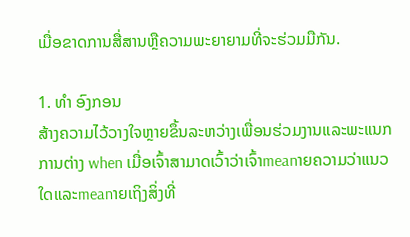ເມື່ອຂາດການສື່ສານຫຼືຄວາມພະຍາຍາມທີ່ຈະຮ່ວມມືກັນ.

1. ທຳ ອົງກອນ
ສ້າງຄວາມໄວ້ວາງໃຈຫຼາຍຂຶ້ນລະຫວ່າງເພື່ອນຮ່ວມງານແລະພະແນກການຕ່າງ when ເມື່ອເຈົ້າສາມາດເວົ້າວ່າເຈົ້າmeanາຍຄວາມວ່າແນວໃດແລະmeanາຍເຖິງສິ່ງທີ່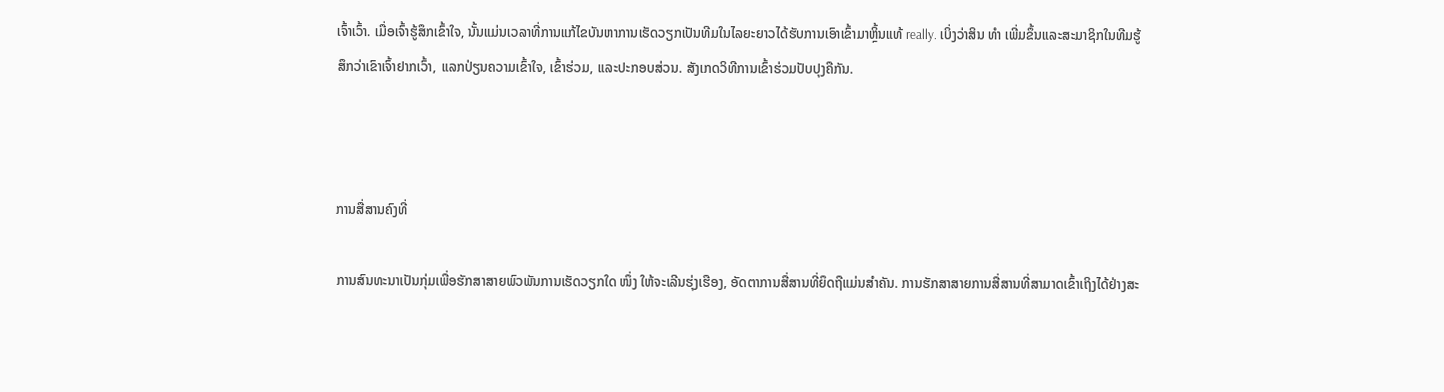ເຈົ້າເວົ້າ. ເມື່ອເຈົ້າຮູ້ສຶກເຂົ້າໃຈ, ນັ້ນແມ່ນເວລາທີ່ການແກ້ໄຂບັນຫາການເຮັດວຽກເປັນທີມໃນໄລຍະຍາວໄດ້ຮັບການເອົາເຂົ້າມາຫຼິ້ນແທ້ really. ເບິ່ງວ່າສິນ ທຳ ເພີ່ມຂຶ້ນແລະສະມາຊິກໃນທີມຮູ້ສຶກວ່າເຂົາເຈົ້າຢາກເວົ້າ, ແລກປ່ຽນຄວາມເຂົ້າໃຈ, ເຂົ້າຮ່ວມ, ແລະປະກອບສ່ວນ. ສັງເກດວິທີການເຂົ້າຮ່ວມປັບປຸງຄືກັນ.



ການສື່ສານຄົງທີ່

ການສົນທະນາເປັນກຸ່ມເພື່ອຮັກສາສາຍພົວພັນການເຮັດວຽກໃດ ໜຶ່ງ ໃຫ້ຈະເລີນຮຸ່ງເຮືອງ, ອັດຕາການສື່ສານທີ່ຍຶດຖືແມ່ນສໍາຄັນ. ການຮັກສາສາຍການສື່ສານທີ່ສາມາດເຂົ້າເຖິງໄດ້ຢ່າງສະ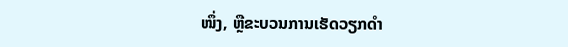ໜຶ່ງ, ຫຼືຂະບວນການເຮັດວຽກດໍາ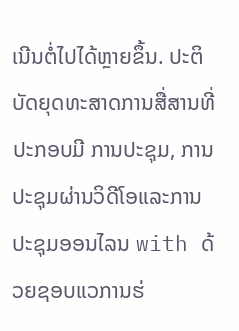ເນີນຕໍ່ໄປໄດ້ຫຼາຍຂຶ້ນ. ປະຕິບັດຍຸດທະສາດການສື່ສານທີ່ປະກອບມີ ການປະຊຸມ, ການປະຊຸມຜ່ານວິດີໂອແລະການປະຊຸມອອນໄລນ with ດ້ວຍຊອບແວການຮ່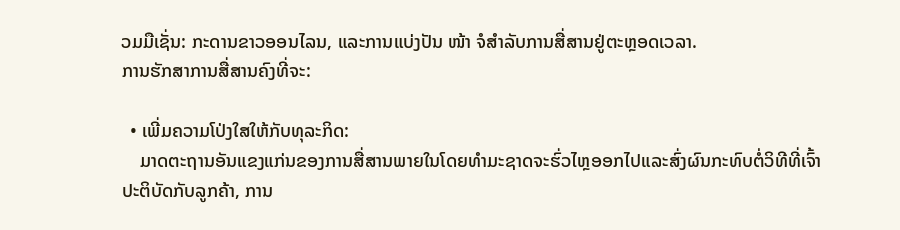ວມມືເຊັ່ນ: ກະດານຂາວອອນໄລນ, ແລະການແບ່ງປັນ ໜ້າ ຈໍສໍາລັບການສື່ສານຢູ່ຕະຫຼອດເວລາ.
ການຮັກສາການສື່ສານຄົງທີ່ຈະ:

  • ເພີ່ມຄວາມໂປ່ງໃສໃຫ້ກັບທຸລະກິດ:
    ມາດຕະຖານອັນແຂງແກ່ນຂອງການສື່ສານພາຍໃນໂດຍທໍາມະຊາດຈະຮົ່ວໄຫຼອອກໄປແລະສົ່ງຜົນກະທົບຕໍ່ວິທີທີ່ເຈົ້າປະຕິບັດກັບລູກຄ້າ, ການ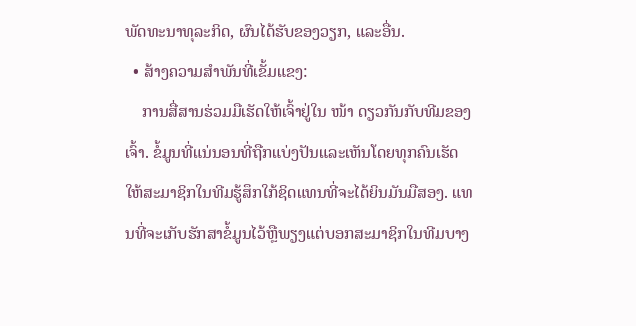ພັດທະນາທຸລະກິດ, ຜົນໄດ້ຮັບຂອງວຽກ, ແລະອື່ນ.
  • ສ້າງຄວາມສໍາພັນທີ່ເຂັ້ມແຂງ:
    ການສື່ສານຮ່ວມມືເຮັດໃຫ້ເຈົ້າຢູ່ໃນ ໜ້າ ດຽວກັນກັບທີມຂອງເຈົ້າ. ຂໍ້ມູນທີ່ແນ່ນອນທີ່ຖືກແບ່ງປັນແລະເຫັນໂດຍທຸກຄົນເຮັດໃຫ້ສະມາຊິກໃນທີມຮູ້ສຶກໃກ້ຊິດແທນທີ່ຈະໄດ້ຍິນມັນມືສອງ. ແທນທີ່ຈະເກັບຮັກສາຂໍ້ມູນໄວ້ຫຼືພຽງແຕ່ບອກສະມາຊິກໃນທີມບາງ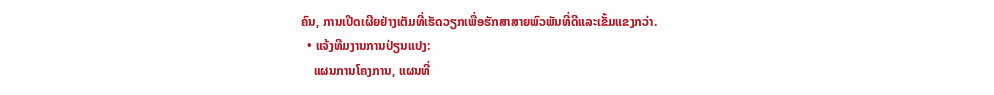ຄົນ, ການເປີດເຜີຍຢ່າງເຕັມທີ່ເຮັດວຽກເພື່ອຮັກສາສາຍພົວພັນທີ່ດີແລະເຂັ້ມແຂງກວ່າ.
  • ແຈ້ງທີມງານການປ່ຽນແປງ:
    ແຜນການໂຄງການ, ແຜນທີ່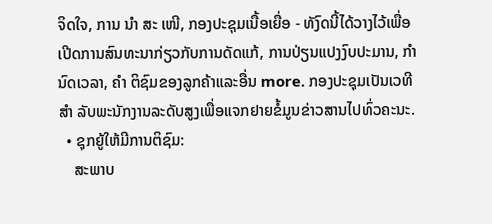ຈິດໃຈ, ການ ນຳ ສະ ເໜີ, ກອງປະຊຸມເນື້ອເຍື່ອ - ທັງົດນີ້ໄດ້ວາງໄວ້ເພື່ອເປີດການສົນທະນາກ່ຽວກັບການດັດແກ້, ການປ່ຽນແປງງົບປະມານ, ກຳ ນົດເວລາ, ຄຳ ຕິຊົມຂອງລູກຄ້າແລະອື່ນ more. ກອງປະຊຸມເປັນເວທີ ສຳ ລັບພະນັກງານລະດັບສູງເພື່ອແຈກຢາຍຂໍ້ມູນຂ່າວສານໄປທົ່ວຄະນະ.
  • ຊຸກຍູ້ໃຫ້ມີການຕິຊົມ:
    ສະພາບ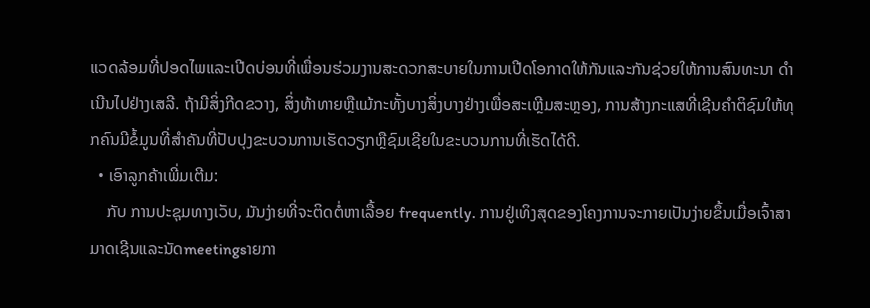ແວດລ້ອມທີ່ປອດໄພແລະເປີດບ່ອນທີ່ເພື່ອນຮ່ວມງານສະດວກສະບາຍໃນການເປີດໂອກາດໃຫ້ກັນແລະກັນຊ່ວຍໃຫ້ການສົນທະນາ ດຳ ເນີນໄປຢ່າງເສລີ. ຖ້າມີສິ່ງກີດຂວາງ, ສິ່ງທ້າທາຍຫຼືແມ້ກະທັ້ງບາງສິ່ງບາງຢ່າງເພື່ອສະເຫຼີມສະຫຼອງ, ການສ້າງກະແສທີ່ເຊີນຄໍາຕິຊົມໃຫ້ທຸກຄົນມີຂໍ້ມູນທີ່ສໍາຄັນທີ່ປັບປຸງຂະບວນການເຮັດວຽກຫຼືຊົມເຊີຍໃນຂະບວນການທີ່ເຮັດໄດ້ດີ.
  • ເອົາລູກຄ້າເພີ່ມເຕີມ:
    ກັບ ການປະຊຸມທາງເວັບ, ມັນງ່າຍທີ່ຈະຕິດຕໍ່ຫາເລື້ອຍ frequently. ການຢູ່ເທິງສຸດຂອງໂຄງການຈະກາຍເປັນງ່າຍຂຶ້ນເມື່ອເຈົ້າສາມາດເຊີນແລະນັດmeetingsາຍກາ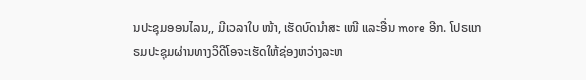ນປະຊຸມອອນໄລນ,, ມີເວລາໃບ ໜ້າ, ເຮັດບົດນໍາສະ ເໜີ ແລະອື່ນ more ອີກ. ໂປຣແກຣມປະຊຸມຜ່ານທາງວິດີໂອຈະເຮັດໃຫ້ຊ່ອງຫວ່າງລະຫ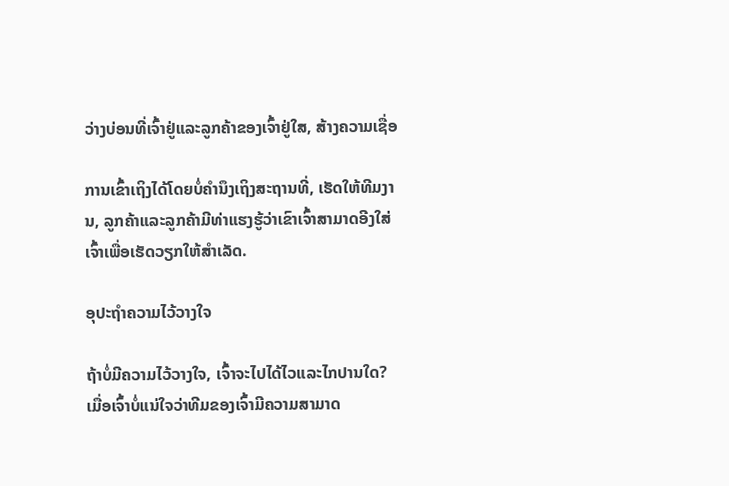ວ່າງບ່ອນທີ່ເຈົ້າຢູ່ແລະລູກຄ້າຂອງເຈົ້າຢູ່ໃສ, ສ້າງຄວາມເຊື່ອ

ການເຂົ້າເຖິງໄດ້ໂດຍບໍ່ຄໍານຶງເຖິງສະຖານທີ່, ເຮັດໃຫ້ທີມງານ, ລູກຄ້າແລະລູກຄ້າມີທ່າແຮງຮູ້ວ່າເຂົາເຈົ້າສາມາດອີງໃສ່ເຈົ້າເພື່ອເຮັດວຽກໃຫ້ສໍາເລັດ.

ອຸປະຖໍາຄວາມໄວ້ວາງໃຈ

ຖ້າບໍ່ມີຄວາມໄວ້ວາງໃຈ, ເຈົ້າຈະໄປໄດ້ໄວແລະໄກປານໃດ? ເມື່ອເຈົ້າບໍ່ແນ່ໃຈວ່າທີມຂອງເຈົ້າມີຄວາມສາມາດ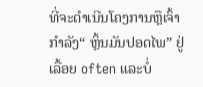ທີ່ຈະດໍາເນີນໂຄງການຫຼືເຈົ້າກໍາລັງ“ ຫຼິ້ນມັນປອດໄພ” ຢູ່ເລື້ອຍ often ແລະບໍ່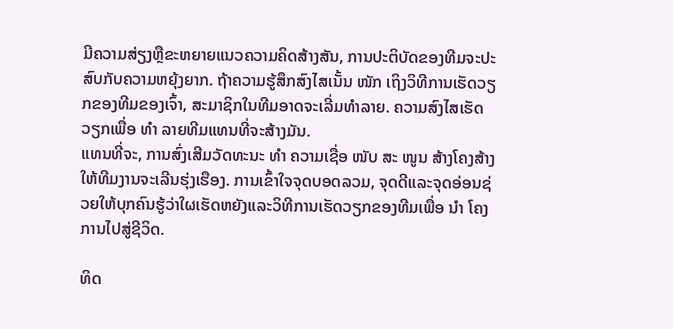ມີຄວາມສ່ຽງຫຼືຂະຫຍາຍແນວຄວາມຄິດສ້າງສັນ, ການປະຕິບັດຂອງທີມຈະປະສົບກັບຄວາມຫຍຸ້ງຍາກ. ຖ້າຄວາມຮູ້ສຶກສົງໄສເນັ້ນ ໜັກ ເຖິງວິທີການເຮັດວຽກຂອງທີມຂອງເຈົ້າ, ສະມາຊິກໃນທີມອາດຈະເລີ່ມທໍາລາຍ. ຄວາມສົງໄສເຮັດວຽກເພື່ອ ທຳ ລາຍທີມແທນທີ່ຈະສ້າງມັນ.
ແທນທີ່ຈະ, ການສົ່ງເສີມວັດທະນະ ທຳ ຄວາມເຊື່ອ ໜັບ ສະ ໜູນ ສ້າງໂຄງສ້າງໃຫ້ທີມງານຈະເລີນຮຸ່ງເຮືອງ. ການເຂົ້າໃຈຈຸດບອດລວມ, ຈຸດດີແລະຈຸດອ່ອນຊ່ວຍໃຫ້ບຸກຄົນຮູ້ວ່າໃຜເຮັດຫຍັງແລະວິທີການເຮັດວຽກຂອງທີມເພື່ອ ນຳ ໂຄງການໄປສູ່ຊີວິດ.

ທິດ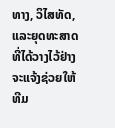ທາງ, ວິໄສທັດ, ແລະຍຸດທະສາດທີ່ໄດ້ວາງໄວ້ຢ່າງຈະແຈ້ງຊ່ວຍໃຫ້ທີມ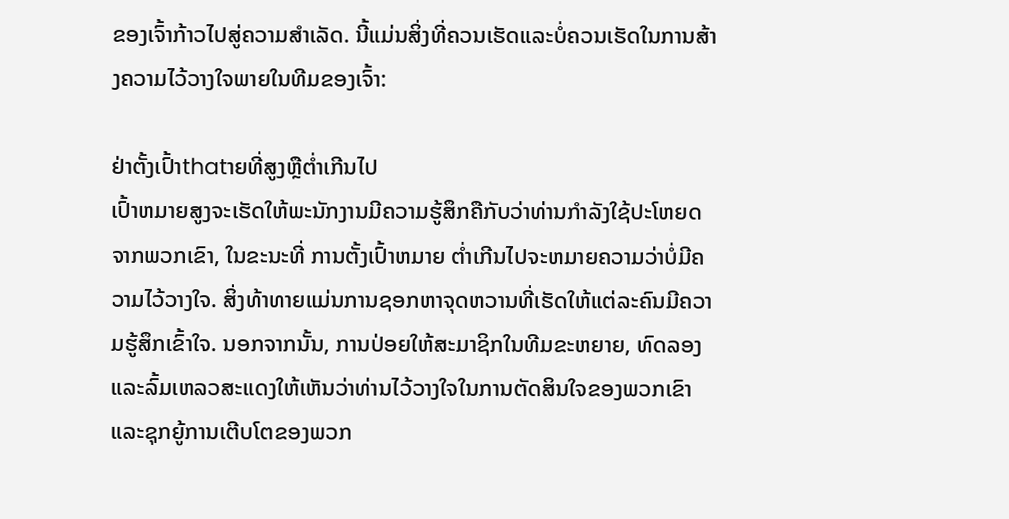ຂອງເຈົ້າກ້າວໄປສູ່ຄວາມສໍາເລັດ. ນີ້ແມ່ນສິ່ງທີ່ຄວນເຮັດແລະບໍ່ຄວນເຮັດໃນການສ້າງຄວາມໄວ້ວາງໃຈພາຍໃນທີມຂອງເຈົ້າ:

ຢ່າຕັ້ງເປົ້າthatາຍທີ່ສູງຫຼືຕໍ່າເກີນໄປ
ເປົ້າຫມາຍສູງຈະເຮັດໃຫ້ພະນັກງານມີຄວາມຮູ້ສຶກຄືກັບວ່າທ່ານກໍາລັງໃຊ້ປະໂຫຍດຈາກພວກເຂົາ, ໃນຂະນະທີ່ ການຕັ້ງເປົ້າຫມາຍ ຕ່ຳເກີນໄປຈະຫມາຍຄວາມວ່າບໍ່ມີຄວາມໄວ້ວາງໃຈ. ສິ່ງທ້າທາຍແມ່ນການຊອກຫາຈຸດຫວານທີ່ເຮັດໃຫ້ແຕ່ລະຄົນມີຄວາມຮູ້ສຶກເຂົ້າໃຈ. ນອກຈາກນັ້ນ, ການປ່ອຍໃຫ້ສະມາຊິກໃນທີມຂະຫຍາຍ, ທົດລອງແລະລົ້ມເຫລວສະແດງໃຫ້ເຫັນວ່າທ່ານໄວ້ວາງໃຈໃນການຕັດສິນໃຈຂອງພວກເຂົາແລະຊຸກຍູ້ການເຕີບໂຕຂອງພວກ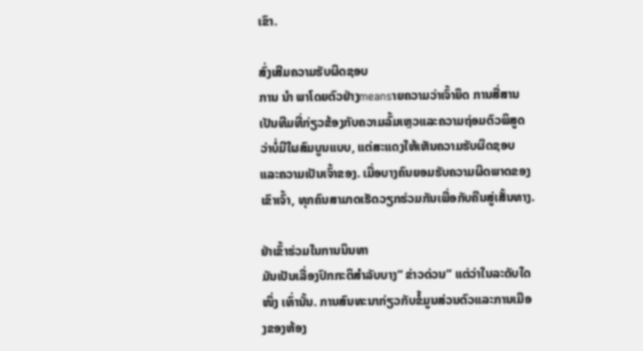ເຂົາ.

ສົ່ງເສີມຄວາມຮັບຜິດຊອບ
ການ ນຳ ພາໂດຍຕົວຢ່າງmeansາຍຄວາມວ່າເຈົ້າຍຶດ ການສື່ສານເປັນທີມທີ່ກ່ຽວຂ້ອງກັບຄວາມລົ້ມເຫຼວແລະຄວາມຖ່ອມຕົວພິສູດວ່າບໍ່ມີໃຜສົມບູນແບບ, ແຕ່ສະແດງໃຫ້ເຫັນຄວາມຮັບຜິດຊອບແລະຄວາມເປັນເຈົ້າຂອງ. ເມື່ອບາງຄົນຍອມຮັບຄວາມຜິດພາດຂອງເຂົາເຈົ້າ, ທຸກຄົນສາມາດເຮັດວຽກຮ່ວມກັນເພື່ອກັບຄືນສູ່ເສັ້ນທາງ.

ຢ່າເຂົ້າຮ່ວມໃນການນິນທາ
ມັນເປັນເລື່ອງປົກກະຕິສໍາລັບບາງ“ ຂ່າວດ່ວນ” ແຕ່ວ່າໃນລະດັບໃດ ໜຶ່ງ ເທົ່ານັ້ນ. ການສົນທະນາກ່ຽວກັບຂໍ້ມູນສ່ວນຕົວແລະການເມືອງຂອງຫ້ອງ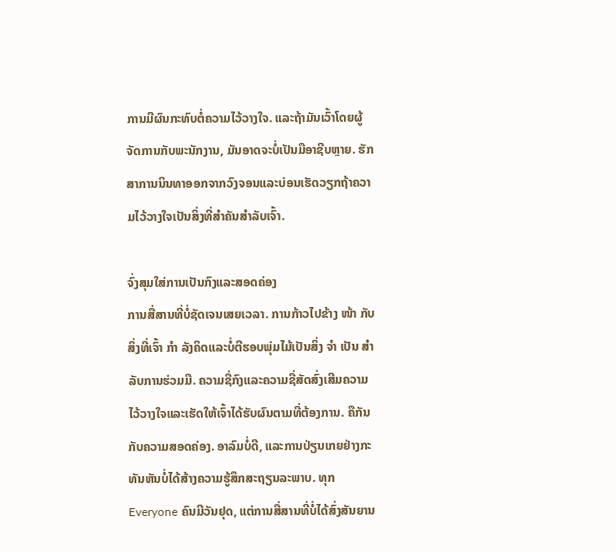ການມີຜົນກະທົບຕໍ່ຄວາມໄວ້ວາງໃຈ. ແລະຖ້າມັນເວົ້າໂດຍຜູ້ຈັດການກັບພະນັກງານ, ມັນອາດຈະບໍ່ເປັນມືອາຊີບຫຼາຍ. ຮັກສາການນິນທາອອກຈາກວົງຈອນແລະບ່ອນເຮັດວຽກຖ້າຄວາມໄວ້ວາງໃຈເປັນສິ່ງທີ່ສໍາຄັນສໍາລັບເຈົ້າ.

ຈົ່ງສຸມໃສ່ການເປັນກົງແລະສອດຄ່ອງ
ການສື່ສານທີ່ບໍ່ຊັດເຈນເສຍເວລາ. ການກ້າວໄປຂ້າງ ໜ້າ ກັບສິ່ງທີ່ເຈົ້າ ກຳ ລັງຄິດແລະບໍ່ຕີຮອບພຸ່ມໄມ້ເປັນສິ່ງ ຈຳ ເປັນ ສຳ ລັບການຮ່ວມມື. ຄວາມຊື່ກົງແລະຄວາມຊື່ສັດສົ່ງເສີມຄວາມໄວ້ວາງໃຈແລະເຮັດໃຫ້ເຈົ້າໄດ້ຮັບຜົນຕາມທີ່ຕ້ອງການ. ຄືກັນກັບຄວາມສອດຄ່ອງ. ອາລົມບໍ່ດີ, ແລະການປ່ຽນເກຍຢ່າງກະທັນຫັນບໍ່ໄດ້ສ້າງຄວາມຮູ້ສຶກສະຖຽນລະພາບ. ທຸກ Everyone ຄົນມີວັນຢຸດ, ແຕ່ການສື່ສານທີ່ບໍ່ໄດ້ສົ່ງສັນຍານ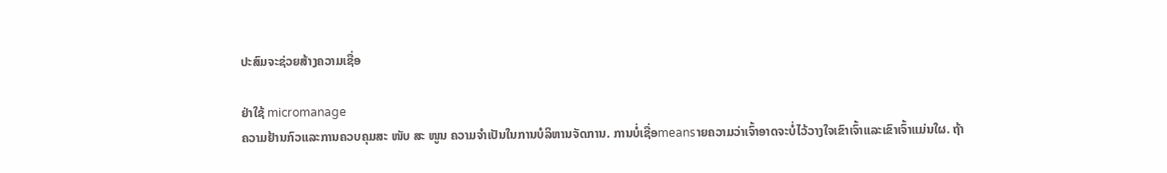ປະສົມຈະຊ່ວຍສ້າງຄວາມເຊື່ອ

ຢ່າໃຊ້ micromanage
ຄວາມຢ້ານກົວແລະການຄວບຄຸມສະ ໜັບ ສະ ໜູນ ຄວາມຈໍາເປັນໃນການບໍລິຫານຈັດການ. ການບໍ່ເຊື່ອmeansາຍຄວາມວ່າເຈົ້າອາດຈະບໍ່ໄວ້ວາງໃຈເຂົາເຈົ້າແລະເຂົາເຈົ້າແມ່ນໃຜ. ຖ້າ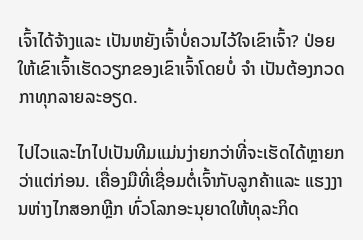ເຈົ້າໄດ້ຈ້າງແລະ ເປັນຫຍັງເຈົ້າບໍ່ຄວນໄວ້ໃຈເຂົາເຈົ້າ? ປ່ອຍໃຫ້ເຂົາເຈົ້າເຮັດວຽກຂອງເຂົາເຈົ້າໂດຍບໍ່ ຈຳ ເປັນຕ້ອງກວດກາທຸກລາຍລະອຽດ.

ໄປໄວແລະໄກໄປເປັນທີມແມ່ນງ່າຍກວ່າທີ່ຈະເຮັດໄດ້ຫຼາຍກວ່າແຕ່ກ່ອນ. ເຄື່ອງມືທີ່ເຊື່ອມຕໍ່ເຈົ້າກັບລູກຄ້າແລະ ແຮງງານຫ່າງໄກສອກຫຼີກ ທົ່ວໂລກອະນຸຍາດໃຫ້ທຸລະກິດ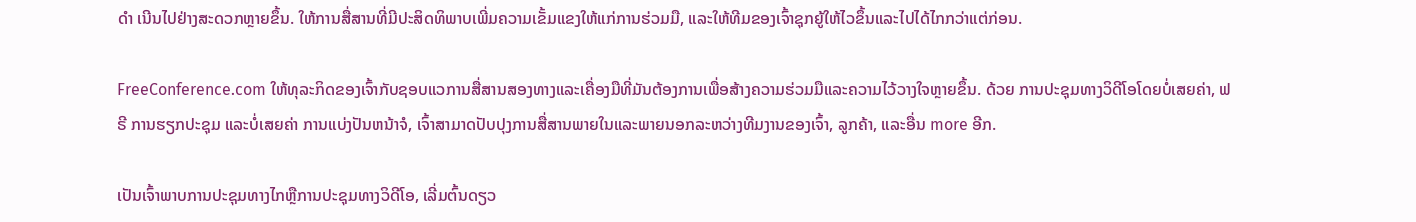ດຳ ເນີນໄປຢ່າງສະດວກຫຼາຍຂຶ້ນ. ໃຫ້ການສື່ສານທີ່ມີປະສິດທິພາບເພີ່ມຄວາມເຂັ້ມແຂງໃຫ້ແກ່ການຮ່ວມມື, ແລະໃຫ້ທີມຂອງເຈົ້າຊຸກຍູ້ໃຫ້ໄວຂຶ້ນແລະໄປໄດ້ໄກກວ່າແຕ່ກ່ອນ.

FreeConference.com ໃຫ້ທຸລະກິດຂອງເຈົ້າກັບຊອບແວການສື່ສານສອງທາງແລະເຄື່ອງມືທີ່ມັນຕ້ອງການເພື່ອສ້າງຄວາມຮ່ວມມືແລະຄວາມໄວ້ວາງໃຈຫຼາຍຂຶ້ນ. ດ້ວຍ ການປະຊຸມທາງວິດີໂອໂດຍບໍ່ເສຍຄ່າ, ຟຣີ ການຮຽກປະຊຸມ ແລະບໍ່ເສຍຄ່າ ການແບ່ງປັນຫນ້າຈໍ, ເຈົ້າສາມາດປັບປຸງການສື່ສານພາຍໃນແລະພາຍນອກລະຫວ່າງທີມງານຂອງເຈົ້າ, ລູກຄ້າ, ແລະອື່ນ more ອີກ.

ເປັນເຈົ້າພາບການປະຊຸມທາງໄກຫຼືການປະຊຸມທາງວິດີໂອ, ເລີ່ມຕົ້ນດຽວ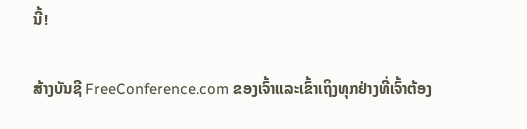ນີ້!

ສ້າງບັນຊີ FreeConference.com ຂອງເຈົ້າແລະເຂົ້າເຖິງທຸກຢ່າງທີ່ເຈົ້າຕ້ອງ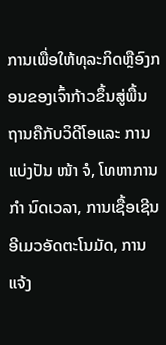ການເພື່ອໃຫ້ທຸລະກິດຫຼືອົງກອນຂອງເຈົ້າກ້າວຂຶ້ນສູ່ພື້ນຖານຄືກັບວິດີໂອແລະ ການແບ່ງປັນ ໜ້າ ຈໍ, ໂທຫາການ ກຳ ນົດເວລາ, ການເຊື້ອເຊີນອີເມວອັດຕະໂນມັດ, ການແຈ້ງ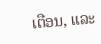ເຕືອນ, ແລະ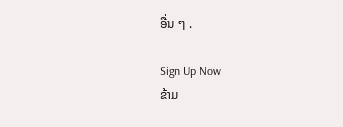ອື່ນ ໆ .

Sign Up Now
ຂ້າມ